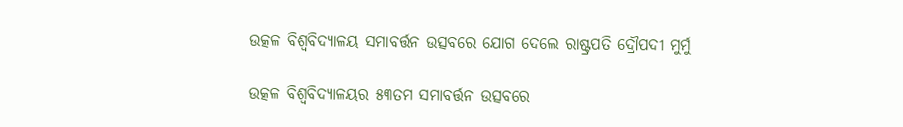ଉତ୍କଳ ବିଶ୍ୱବିଦ୍ୟାଳୟ ସମାବର୍ତ୍ତନ ଉତ୍ସବରେ ଯୋଗ ଦେଲେ ରାଷ୍ଟ୍ରପତି ଦ୍ରୌପଦୀ ମୁର୍ମୁ

ଉତ୍କଳ ବିଶ୍ୱବିଦ୍ୟାଳୟର ୫୩ତମ ସମାବର୍ତ୍ତନ ଉତ୍ସବରେ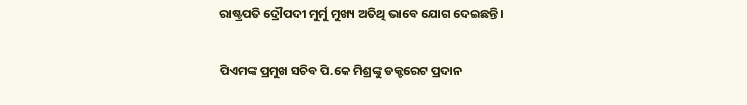ରାଷ୍ଟ୍ରପତି ଦ୍ରୌପଦୀ ମୁର୍ମୁ ମୁଖ୍ୟ ଅତିଥି ଭାବେ ଯୋଗ ଦେଇଛନ୍ତି।

ପିଏମଙ୍କ ପ୍ରମୁଖ ସଚିବ ପି.କେ ମିଶ୍ରଙ୍କୁ ଡକ୍ଟରେଟ ପ୍ରଦାନ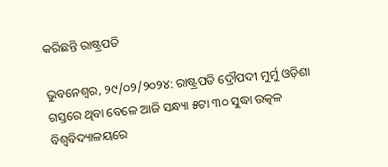କରିଛନ୍ତି ରାଷ୍ଟ୍ରପତି

ଭୁବନେଶ୍ବର, ୨୯/୦୨/୨୦୨୪: ରାଷ୍ଟ୍ରପତି ଦ୍ରୌପଦୀ ମୁର୍ମୁ ଓଡ଼ିଶା ଗସ୍ତରେ ଥିବା ବେଳେ ଆଜି ସନ୍ଧ୍ୟା ୫ଟା ୩୦ ସୁଦ୍ଧା ଉତ୍କଳ ବିଶ୍ୱବିଦ୍ୟାଳୟରେ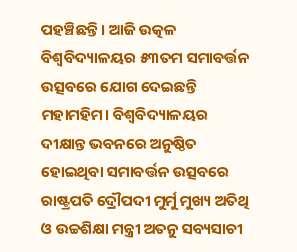ପହଞ୍ଚିଛନ୍ତି। ଆଜି ଉତ୍କଳ ବିଶ୍ୱବିଦ୍ୟାଳୟର ୫୩ତମ ସମାବର୍ତ୍ତନ ଉତ୍ସବରେ ଯୋଗ ଦେଇଛନ୍ତି ମହାମହିମ। ବିଶ୍ୱବିଦ୍ୟାଳୟର ଦୀକ୍ଷାନ୍ତ ଭବନରେ ଅନୁଷ୍ଠିତ ହୋଇଥିବା ସମାବର୍ତ୍ତନ ଉତ୍ସବରେ ରାଷ୍ଟ୍ରପତି ଦ୍ରୌପଦୀ ମୁର୍ମୁ ମୁଖ୍ୟ ଅତିଥି ଓ ଉଚ୍ଚଶିକ୍ଷା ମନ୍ତ୍ରୀ ଅତନୁ ସବ୍ୟସାଚୀ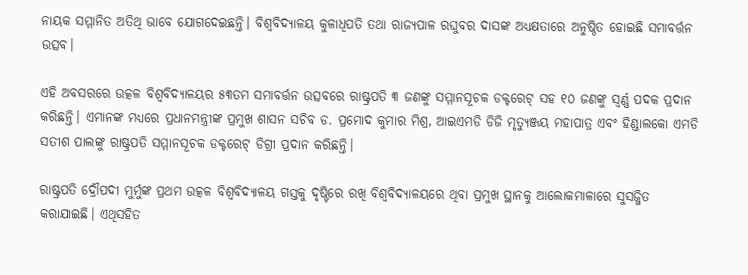ନାୟକ ସମ୍ମାନିତ ଅତିଥି ଭାବେ ଯୋଗଦେଇଛନ୍ତି। ବିଶ୍ୱବିଦ୍ୟାଳୟ କୁଳାଧିପତି ତଥା ରାଜ୍ୟପାଳ ରଘୁବର ଦାସଙ୍କ ଅଧ୍ୟକ୍ଷତାରେ ଅନୁଷ୍ଠିତ ହୋଇଛି ସମାବର୍ତ୍ତନ ଉତ୍ସବ।

ଏହି ଅବସରରେ ଉତ୍କଳ ବିଶ୍ୱବିଦ୍ୟାଳୟର ୫୩ତମ ସମାବର୍ତ୍ତନ ଉତ୍ସବରେ ରାଷ୍ଟ୍ରପତି ୩ ଜଣଙ୍କୁ ସମ୍ମାନସୂଚକ ଡକ୍ଟରେଟ୍‌ ସହ ୧୦ ଜଣଙ୍କୁ ସ୍ବର୍ଣ୍ଣ ପଦକ ପ୍ରଦାନ କରିଛନ୍ତି। ଏମାନଙ୍କ ମଧ୍ୟରେ ପ୍ରଧାନମନ୍ତ୍ରୀଙ୍କ ପ୍ରମୁଖ ଶାସନ ସଚିବ ଡ. ପ୍ରମୋଦ କୁମାର ମିଶ୍ର, ଆଇଏମଡି ଡିଜି ମୃତ୍ୟୁଞ୍ଜୟ ମହାପାତ୍ର ଏବଂ ହିଣ୍ଡାଲକୋ ଏମଡି ସତୀଶ ପାଲଙ୍କୁ ରାଷ୍ଟ୍ରପତି ସମ୍ମାନସୂଚକ ଡକ୍ଟରେଟ୍ ଡିଗ୍ରୀ ପ୍ରଦାନ କରିଛନ୍ତି।

ରାଷ୍ଟ୍ରପତି ଦ୍ରୌପଦୀ ମୁର୍ମୁଙ୍କ ପ୍ରଥମ ଉତ୍କଳ ବିଶ୍ୱବିଦ୍ୟାଳୟ ଗସ୍ତକୁ ଦୃଷ୍ଟିରେ ରଖି ବିଶ୍ୱବିଦ୍ୟାଳୟରେ ଥିବା ପ୍ରମୁଖ ସ୍ଥାନକୁ ଆଲୋକମାଳାରେ ସୁସଜ୍ଜିତ କରାଯାଇଛି। ଏଥିସହିତ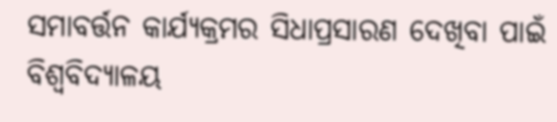ସମାବର୍ତ୍ତନ କାର୍ଯ୍ୟକ୍ରମର ସିଧାପ୍ରସାରଣ ଦେଖିବା ପାଇଁ ବିଶ୍ୱବିଦ୍ୟାଳୟ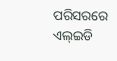ପରିସରରେ ଏଲ୍ଇଡି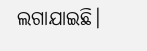ଲଗାଯାଇଛି।